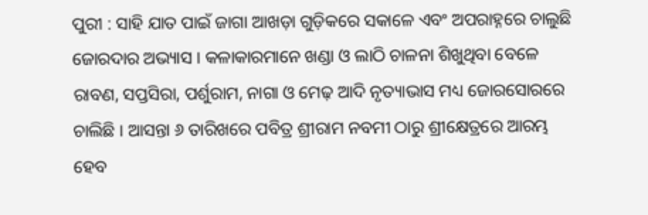ପୁରୀ : ସାହି ଯାତ ପାଇଁ ଜାଗା ଆଖଡ଼ା ଗୁଡ଼ିକରେ ସକାଳେ ଏବଂ ଅପରାହ୍ନରେ ଚାଲୁଛି ଜୋରଦାର ଅଭ୍ୟାସ । କଳାକାରମାନେ ଖଣ୍ଡା ଓ ଲାଠି ଚାଳନା ଶିଖୁଥିବା ବେଳେ ରାବଣ, ସପ୍ତସିରା, ପର୍ଶୁରାମ, ନାଗା ଓ ମେଢ଼ ଆଦି ନୃତ୍ୟାଭାସ ମଧ୍ୟ ଜୋରସୋରରେ ଚାଲିଛି । ଆସନ୍ତା ୬ ତାରିଖରେ ପବିତ୍ର ଶ୍ରୀରାମ ନବମୀ ଠାରୁ ଶ୍ରୀକ୍ଷେତ୍ରରେ ଆରମ୍ଭ ହେବ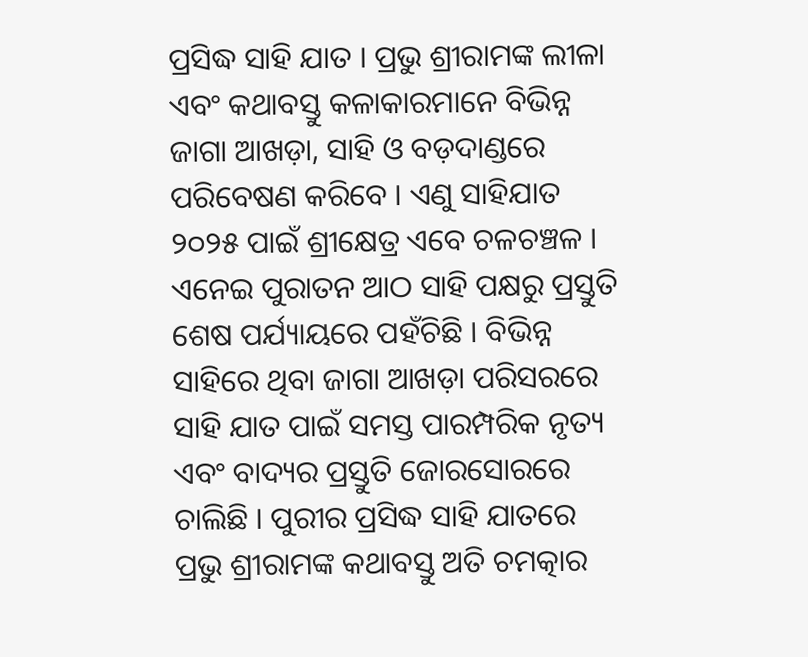ପ୍ରସିଦ୍ଧ ସାହି ଯାତ । ପ୍ରଭୁ ଶ୍ରୀରାମଙ୍କ ଲୀଳା ଏବଂ କଥାବସ୍ତୁ କଳାକାରମାନେ ବିଭିନ୍ନ ଜାଗା ଆଖଡ଼ା, ସାହି ଓ ବଡ଼ଦାଣ୍ଡରେ ପରିବେଷଣ କରିବେ । ଏଣୁ ସାହିଯାତ ୨୦୨୫ ପାଇଁ ଶ୍ରୀକ୍ଷେତ୍ର ଏବେ ଚଳଚଞ୍ଚଳ । ଏନେଇ ପୁରାତନ ଆଠ ସାହି ପକ୍ଷରୁ ପ୍ରସ୍ତୁତି ଶେଷ ପର୍ଯ୍ୟାୟରେ ପହଁଚିଛି । ବିଭିନ୍ନ ସାହିରେ ଥିବା ଜାଗା ଆଖଡ଼ା ପରିସରରେ ସାହି ଯାତ ପାଇଁ ସମସ୍ତ ପାରମ୍ପରିକ ନୃତ୍ୟ ଏବଂ ବାଦ୍ୟର ପ୍ରସ୍ତୁତି ଜୋରସୋରରେ ଚାଲିଛି । ପୁରୀର ପ୍ରସିଦ୍ଧ ସାହି ଯାତରେ ପ୍ରଭୁ ଶ୍ରୀରାମଙ୍କ କଥାବସ୍ତୁ ଅତି ଚମତ୍କାର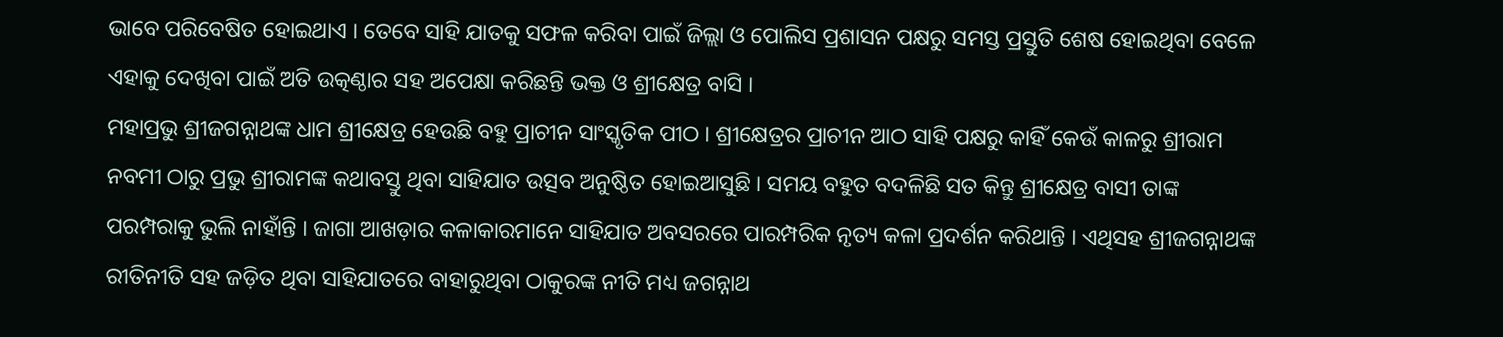ଭାବେ ପରିବେଷିତ ହୋଇଥାଏ । ତେବେ ସାହି ଯାତକୁ ସଫଳ କରିବା ପାଇଁ ଜିଲ୍ଲା ଓ ପୋଲିସ ପ୍ରଶାସନ ପକ୍ଷରୁ ସମସ୍ତ ପ୍ରସ୍ତୁତି ଶେଷ ହୋଇଥିବା ବେଳେ ଏହାକୁ ଦେଖିବା ପାଇଁ ଅତି ଉତ୍କଣ୍ଠାର ସହ ଅପେକ୍ଷା କରିଛନ୍ତି ଭକ୍ତ ଓ ଶ୍ରୀକ୍ଷେତ୍ର ବାସି ।
ମହାପ୍ରଭୁ ଶ୍ରୀଜଗନ୍ନାଥଙ୍କ ଧାମ ଶ୍ରୀକ୍ଷେତ୍ର ହେଉଛି ବହୁ ପ୍ରାଚୀନ ସାଂସ୍କୃତିକ ପୀଠ । ଶ୍ରୀକ୍ଷେତ୍ରର ପ୍ରାଚୀନ ଆଠ ସାହି ପକ୍ଷରୁ କାହିଁ କେଉଁ କାଳରୁ ଶ୍ରୀରାମ ନବମୀ ଠାରୁ ପ୍ରଭୁ ଶ୍ରୀରାମଙ୍କ କଥାବସ୍ତୁ ଥିବା ସାହିଯାତ ଉତ୍ସବ ଅନୁଷ୍ଠିତ ହୋଇଆସୁଛି । ସମୟ ବହୁତ ବଦଳିଛି ସତ କିନ୍ତୁ ଶ୍ରୀକ୍ଷେତ୍ର ବାସୀ ତାଙ୍କ ପରମ୍ପରାକୁ ଭୁଲି ନାହାଁନ୍ତି । ଜାଗା ଆଖଡ଼ାର କଳାକାରମାନେ ସାହିଯାତ ଅବସରରେ ପାରମ୍ପରିକ ନୃତ୍ୟ କଳା ପ୍ରଦର୍ଶନ କରିଥାନ୍ତି । ଏଥିସହ ଶ୍ରୀଜଗନ୍ନାଥଙ୍କ ରୀତିନୀତି ସହ ଜଡ଼ିତ ଥିବା ସାହିଯାତରେ ବାହାରୁଥିବା ଠାକୁରଙ୍କ ନୀତି ମଧ୍ୟ ଜଗନ୍ନାଥ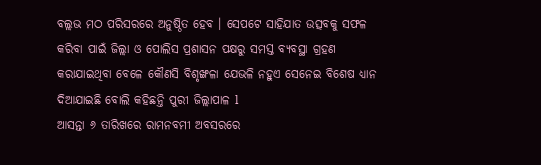ବଲ୍ଲଭ ମଠ ପରିସରରେ ଅନୁଷ୍ଠିତ ହେବ । ସେପଟେ ସାହିଯାତ ଉତ୍ସବକୁ ସଫଳ କରିବା ପାଇଁ ଜିଲ୍ଲା ଓ ପୋଲିସ ପ୍ରଶାସନ ପକ୍ଷରୁ ସମସ୍ତ ବ୍ୟବସ୍ଥା ଗ୍ରହଣ କରାଯାଇଥିବା ବେଳେ କୌଣସି ବିଶୃଙ୍ଖଳା ଯେଭଳି ନହୁଏ ସେନେଇ ବିଶେଷ ଧ୍ୟାନ ଦିଆଯାଇଛି ବୋଲି କହିଛନ୍ତି ପୁରୀ ଜିଲ୍ଲାପାଳ l
ଆସନ୍ତା ୬ ତାରିଖରେ ରାମନବମୀ ଅବସରରେ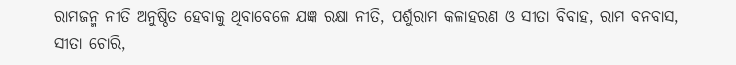ରାମଜନ୍ମ ନୀତି ଅନୁଷ୍ଠିତ ହେବାକୁ ଥିବାବେଳେ ଯଜ୍ଞ ରକ୍ଷା ନୀତି, ପର୍ଶୁରାମ କଳାହରଣ ଓ ସୀତା ବିବାହ, ରାମ ବନବାସ, ସୀତା ଚୋରି,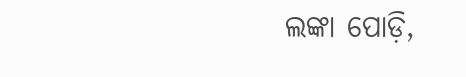ଲଙ୍କା ପୋଡ଼ି,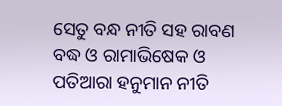ସେତୁ ବନ୍ଧ ନୀତି ସହ ରାବଣ ବଦ୍ଧ ଓ ରାମାଭିଷେକ ଓ ପତିଆରା ହନୁମାନ ନୀତି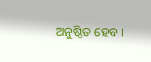ଅନୁଷ୍ଠିତ ହେବ ।